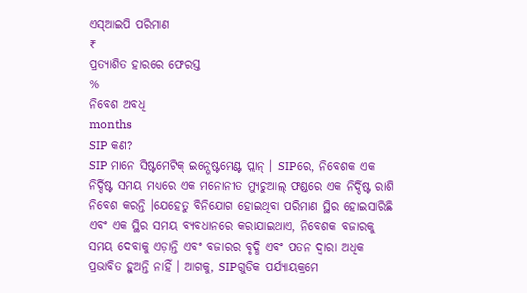ଏସ୍ଆଇପି ପରିମାଣ
₹
ପ୍ରତ୍ୟାଶିତ ହାରରେ ଫେରସ୍ତ
%
ନିବେଶ ଅବଧି
months
SIP କଣ?
SIP ମାନେ ସିଷ୍ଟମେଟିକ୍ ଇନ୍ଭେଷ୍ଟମେଣ୍ଟ ପ୍ଲାନ୍ । SIPରେ, ନିବେଶକ ଏକ ନିର୍ଦ୍ଦିଷ୍ଟ ସମୟ ମଧ୍ୟରେ ଏକ ମନୋନୀତ ମ୍ୟୁଚୁଆଲ୍ ଫଣ୍ଡରେ ଏକ ନିର୍ଦ୍ଦିଷ୍ଟ ରାଶି ନିବେଶ କରନ୍ତି ।ଯେହେତୁ ବିନିଯୋଗ ହୋଇଥିବା ପରିମାଣ ସ୍ଥିର ହୋଇସାରିଛି ଏବଂ ଏକ ସ୍ଥିର ସମୟ ବ୍ୟବଧାନରେ କରାଯାଇଥାଏ, ନିବେଶକ ବଜାରକୁ ସମୟ ଦେବାକୁ ଏଡ଼ାନ୍ତି ଏବଂ ବଜାରର ବୃଦ୍ଧି ଏବଂ ପତନ ଦ୍ୱାରା ଅଧିକ ପ୍ରଭାବିତ ହୁଅନ୍ତି ନାହିଁ । ଆଗକୁ, SIPଗୁଡିକ ପର୍ଯ୍ୟାୟକ୍ରମେ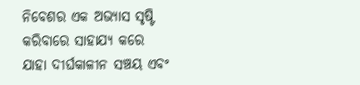ନିବେଶର ଏକ ଅଭ୍ୟାସ ସୃଷ୍ଟି କରିବାରେ ସାହାଯ୍ୟ କରେ ଯାହା ଦୀର୍ଘକାଳୀନ ସଞ୍ଚୟ ଏବଂ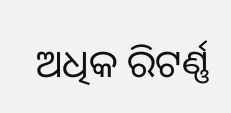ଅଧିକ ରିଟର୍ଣ୍ଣ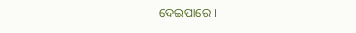ଦେଇପାରେ ।